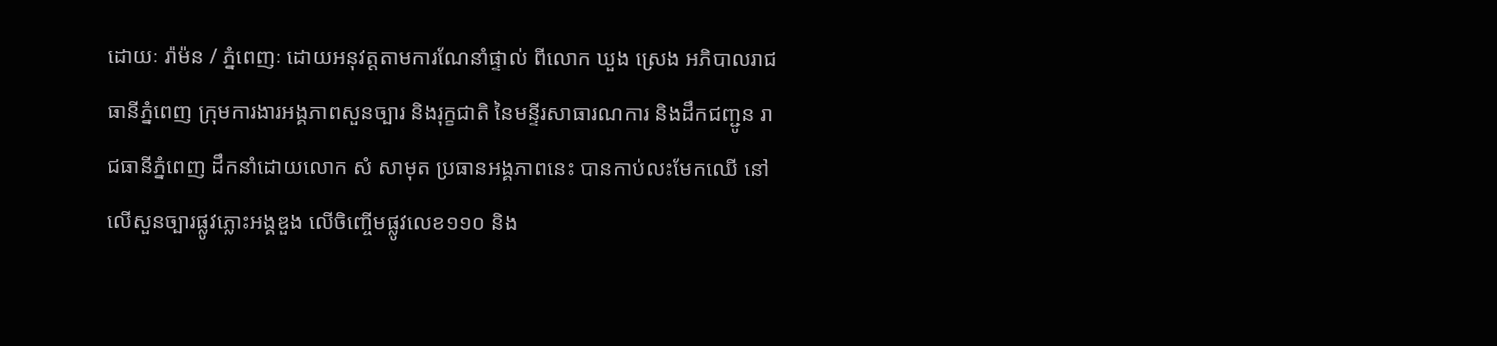ដោយៈ រ៉ាម៉ន / ភ្នំពេញៈ ដោយអនុវត្តតាមការណែនាំផ្ទាល់ ពីលោក ឃួង ស្រេង អភិបាលរាជធានីភ្នំពេញ ក្រុមការងារអង្គភាពសួនច្បារ និងរុក្ខជាតិ នៃមន្ទីរសាធារណការ និងដឹកជញ្ជូន រាជធានីភ្នំពេញ ដឹកនាំដោយលោក សំ សាមុត ប្រធានអង្គភាពនេះ បានកាប់លះមែកឈើ នៅលើសួនច្បារផ្លូវភ្លោះអង្គឌួង លើចិញ្ចើមផ្លូវលេខ១១០ និង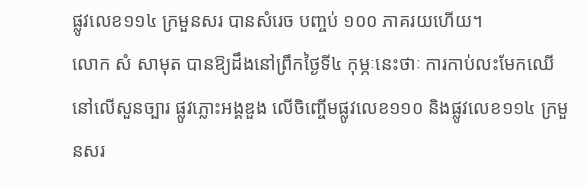ផ្លូវលេខ១១៤ ក្រមួនសរ បានសំរេច បញ្ចប់ ១០០ ភាគរយហើយ។
លោក សំ សាមុត បានឱ្យដឹងនៅព្រឹកថ្ងៃទី៤ កុម្ភៈនេះថាៈ ការកាប់លះមែកឈើ នៅលើសួនច្បារ ផ្លូវភ្លោះអង្គឌួង លើចិញ្ចើមផ្លូវលេខ១១០ និងផ្លូវលេខ១១៤ ក្រមួនសរ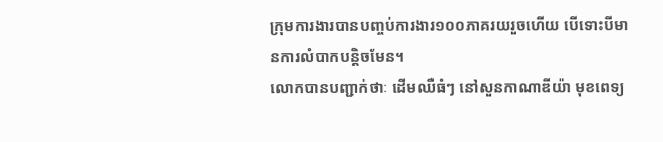ក្រុមការងារបានបញ្ចប់ការងារ១០០ភាគរយរួចហើយ បើទោះបីមានការលំបាកបន្តិចមែន។
លោកបានបញ្ជាក់ថាៈ ដើមឈឺធំៗ នៅសួនកាណាឌីយ៉ា មុខពេទ្យ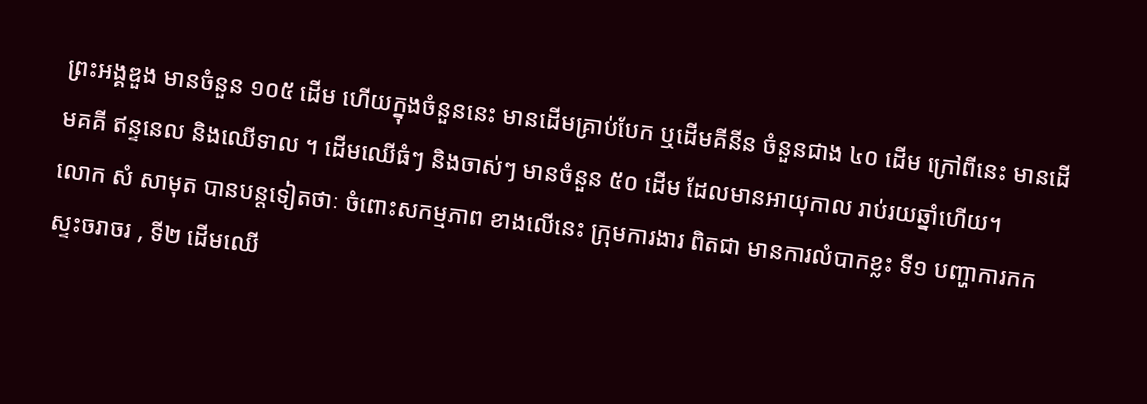ព្រះអង្គឌួង មានចំនួន ១០៥ ដើម ហើយក្នុងចំនួននេះ មានដើមគ្រាប់បែក ឬដើមគីនីន ចំនួនជាង ៤០ ដើម ក្រៅពីនេះ មានដើមគគី ឥន្ទនេល និងឈើទាល ។ ដើមឈើធំៗ និងចាស់ៗ មានចំនួន ៥០ ដើម ដែលមានអាយុកាល រាប់រយឆ្នាំហើយ។
លោក សំ សាមុត បានបន្តទៀតថាៈ ចំពោះសកម្មភាព ខាងលើនេះ ក្រុមការងារ ពិតជា មានការលំបាកខ្លះ ទី១ បញ្ហាការកកស្ទះចរាចរ , ទី២ ដើមឈើ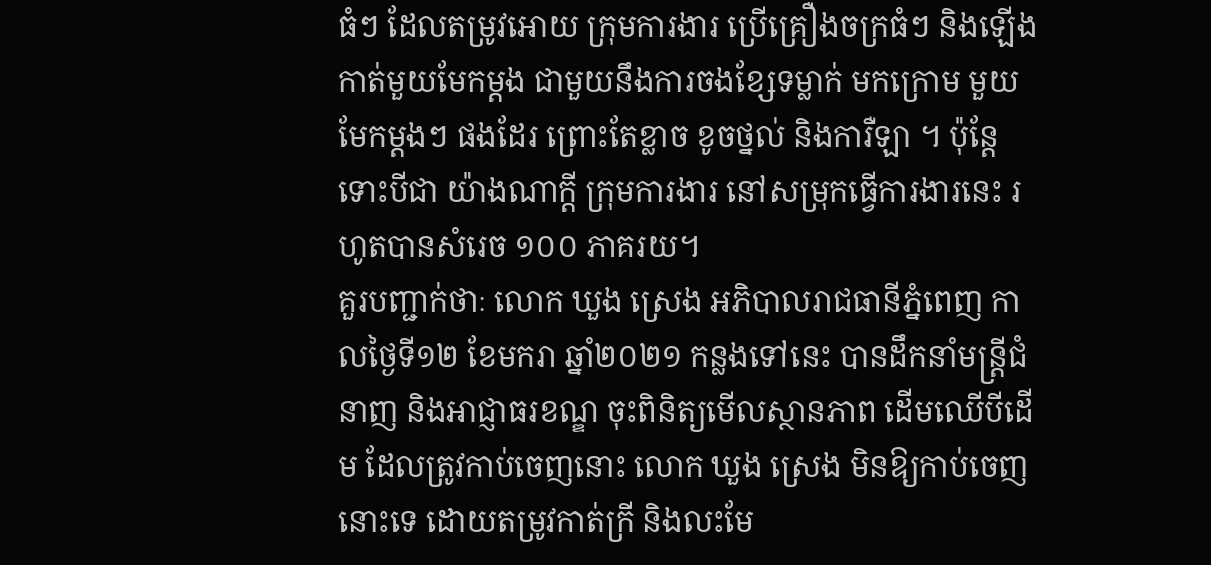ធំៗ ដែលតម្រូវអោយ ក្រុមការងារ ប្រើគ្រឿងចក្រធំៗ និងឡើងកាត់មួយមែកម្តង ជាមួយនឹងការចងខ្សែទម្លាក់ មកក្រោម មួយមែកម្តងៗ ផងដែរ ព្រោះតែខ្លាច ខូចថ្នល់ និងការឺឡា ។ ប៉ុន្តែទោះបីជា យ៉ាងណាក្តី ក្រុមការងារ នៅសម្រុកធ្វើការងារនេះ រហូតបានសំរេច ១០០ ភាគរយ។
គួរបញ្ជាក់ថាៈ លោក ឃួង ស្រេង អភិបាលរាជធានីភ្នំពេញ កាលថ្ងៃទី១២ ខែមករា ឆ្នាំ២០២១ កន្លងទៅនេះ បានដឹកនាំមន្ត្រីជំនាញ និងអាជ្ញាធរខណ្ឌ ចុះពិនិត្យមើលស្ថានភាព ដើមឈើបីដើម ដែលត្រូវកាប់ចេញនោះ លោក ឃួង ស្រេង មិនឱ្យកាប់ចេញនោះទេ ដោយតម្រូវកាត់ក្រី និងលះមែ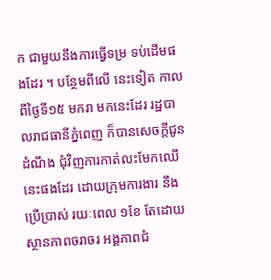ក ជាមួយនឹងការធ្វើទម្រ ទប់ដើមផងដែរ ។ បន្ថែមពីលើ នេះទៀត កាលពីថ្ងៃទី១៥ មករា មកនេះដែរ រដ្ឋបាលរាជធានីភ្នំពេញ ក៏បានសេចក្តីជូន ដំណឹង ជុំវិញការកាត់លះមែកឈើនេះផងដែរ ដោយក្រុមការងារ នឹងប្រើប្រាស់ រយៈពេល ១ខែ តែដោយស្ថានភាពចរាចរ អង្គភាពជំ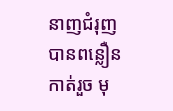នាញជំរុញបានពន្លឿនកាត់រួច មុ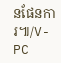នផែនការ៕/V-PC